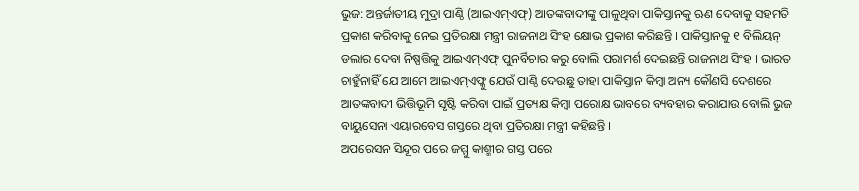ଭୁଜ: ଅନ୍ତର୍ଜାତୀୟ ମୁଦ୍ରା ପାଣ୍ଠି (ଆଇଏମ୍ଏଫ୍) ଆତଙ୍କବାଦୀଙ୍କୁ ପାଳୁଥିବା ପାକିସ୍ତାନକୁ ଋଣ ଦେବାକୁ ସହମତି ପ୍ରକାଶ କରିବାକୁ ନେଇ ପ୍ରତିରକ୍ଷା ମନ୍ତ୍ରୀ ରାଜନାଥ ସିଂହ କ୍ଷୋଭ ପ୍ରକାଶ କରିଛନ୍ତି । ପାକିସ୍ତାନକୁ ୧ ବିଲିୟନ୍ ଡଲାର ଦେବା ନିଷ୍ପତ୍ତିକୁ ଆଇଏମ୍ଏଫ୍ ପୁନର୍ବିଚାର କରୁ ବୋଲି ପରାମର୍ଶ ଦେଇଛନ୍ତି ରାଜନାଥ ସିଂହ । ଭାରତ ଚାହୁଁନାହିଁ ଯେ ଆମେ ଆଇଏମ୍ଏଫ୍କୁ ଯେଉଁ ପାଣ୍ଠି ଦେଉଛୁ ତାହା ପାକିସ୍ତାନ କିମ୍ବା ଅନ୍ୟ କୌଣସି ଦେଶରେ ଆତଙ୍କବାଦୀ ଭିତ୍ତିଭୂମି ସୃଷ୍ଟି କରିବା ପାଇଁ ପ୍ରତ୍ୟକ୍ଷ କିମ୍ବା ପରୋକ୍ଷ ଭାବରେ ବ୍ୟବହାର କରାଯାଉ ବୋଲି ଭୁଜ ବାୟୁସେନା ଏୟାରବେସ ଗସ୍ତରେ ଥିବା ପ୍ରତିରକ୍ଷା ମନ୍ତ୍ରୀ କହିଛନ୍ତି ।
ଅପରେସନ ସିନ୍ଦୂର ପରେ ଜମ୍ମୁ କାଶ୍ମୀର ଗସ୍ତ ପରେ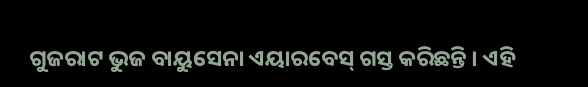ଗୁଜରାଟ ଭୁଜ ବାୟୁସେନା ଏୟାରବେସ୍ ଗସ୍ତ କରିଛନ୍ତି । ଏହି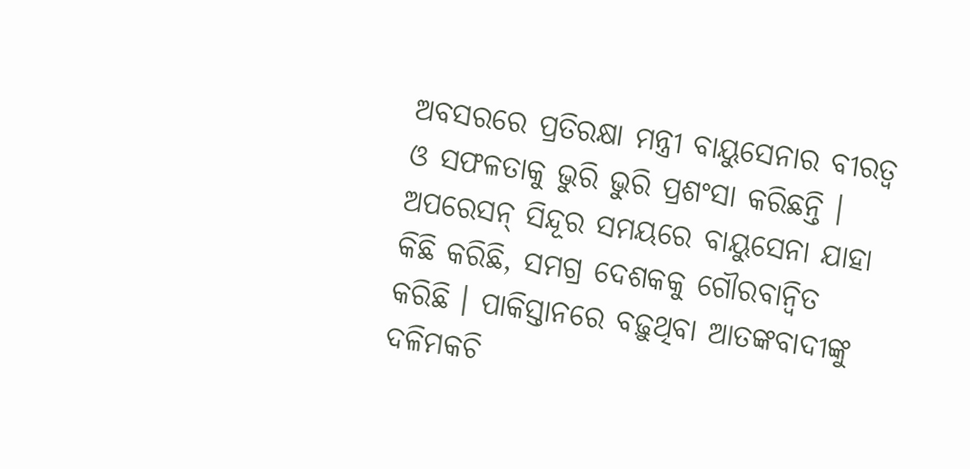ଅବସରରେ ପ୍ରତିରକ୍ଷା ମନ୍ତ୍ରୀ ବାୟୁସେନାର ବୀରତ୍ୱ ଓ ସଫଳତାକୁ ଭୁରି ଭୁରି ପ୍ରଶଂସା କରିଛନ୍ତି । ଅପରେସନ୍ ସିନ୍ଦୂର ସମୟରେ ବାୟୁସେନା ଯାହା କିଛି କରିଛି, ସମଗ୍ର ଦେଶକକୁ ଗୌରବାନ୍ୱିତ କରିଛି । ପାକିସ୍ତାନରେ ବଢ଼ୁଥିବା ଆତଙ୍କବାଦୀଙ୍କୁ ଦଳିମକଚି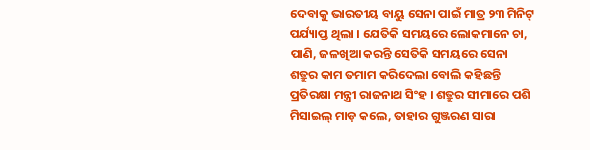ଦେବାକୁ ଭାରତୀୟ ବାୟୁ ସେନା ପାଇଁ ମାତ୍ର ୨୩ ମିନିଟ୍ ପର୍ଯ୍ୟାପ୍ତ ଥିଲା । ଯେତିକି ସମୟରେ ଲୋକମାନେ ଚା, ପାଣି, ଜଳଖିଆ କରନ୍ତି ସେତିକି ସମୟରେ ସେନା ଶତ୍ରୁର କାମ ତମାମ କରିଦେଲା ବୋଲି କହିଛନ୍ତି ପ୍ରତିରକ୍ଷା ମନ୍ତ୍ରୀ ରାଜନାଥ ସିଂହ । ଶତ୍ରୁର ସୀମାରେ ପଶି ମିସାଇଲ୍ ମାଡ଼ କଲେ, ତାହାର ଗୁଞ୍ଜରଣ ସାରା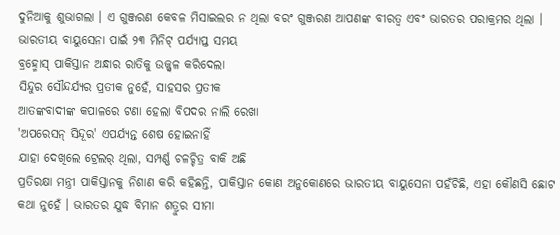ଦୁନିଆକୁ ଶୁଭାଗଲା । ଏ ଗୁଞ୍ଜରଣ କେବଳ ମିସାଇଲର ନ ଥିଲା ବରଂ ଗୁଞ୍ଜରଣ ଆପଣଙ୍କ ବୀରତ୍ୱ ଏବଂ ଭାରତର ପରାକ୍ରମର ଥିଲା ।
ଭାରତୀୟ ବାୟୁସେନା ପାଇଁ ୨୩ ମିନିଟ୍ ପର୍ଯ୍ୟାପ୍ତ ସମୟ
ବ୍ରହ୍ମୋସ୍ ପାକିସ୍ତାନ ଅନ୍ଧାର ରାତିକୁ ଉଜ୍ଜ୍ୱଳ କରିଦେଲା
ସିନ୍ଦୁର ସୌନ୍ଦର୍ଯ୍ୟର ପ୍ରତୀକ ନୁହେଁ, ସାହସର ପ୍ରତୀକ
ଆତଙ୍କବାଦୀଙ୍କ କପାଳରେ ଟଣା ହେଲା ବିପଦର ନାଲି ରେଖା
'ଅପରେସନ୍ ସିନ୍ଦୂର' ଏପର୍ଯ୍ୟନ୍ତ ଶେଷ ହୋଇନାହିଁ
ଯାହା ଦେଖିଲେ ଟ୍ରେଲର୍ ଥିଲା, ସମ୍ପର୍ଣ୍ଣ ଚଳଚ୍ଚିତ୍ର ବାକି ଅଛି
ପ୍ରତିରକ୍ଷା ମନ୍ତ୍ରୀ ପାକିସ୍ତାନକୁ ନିଶାଣ କରି କହିଛନ୍ତି, ପାକିସ୍ତାନ କୋଣ ଅନୁକୋଣରେ ଭାରତୀୟ ବାୟୁସେନା ପହଁଚିଛି, ଏହା କୌଣସି ଛୋଟ କଥା ନୁହେଁ । ଭାରତର ଯୁଦ୍ଧ ବିମାନ ଶତ୍ରୁର ସୀମା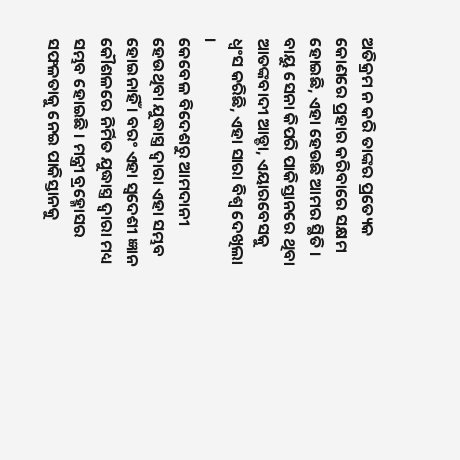ଅତିକ୍ରମ ନ କରି ତାଙ୍କର ପ୍ରତ୍ୟେକ କୋଣରେ ପ୍ରହାର କରିବାରେ ସକ୍ଷମ ହୋଇଛି, ଏହା ହେଉଛି ଆମର ସ୍ଥିତି । ବାୟୁ ସେନା କିପରି ପାକିସ୍ତାନରେ ଥିବା ଆତଙ୍କବାଦୀ ଆଡ୍ଡା, ଏୟାରବେସକୁ ଧ୍ୱଂସ କରିଛି, ଏହା ସାରା ବିଶ୍ୱ ଦେଖିଲା ।
କେବେଳ ବିଦେଶରୁ ଆମଦାନୀ ହେଉଥିବା ଯୁଦ୍ଧାସ୍ତ୍ର ଦ୍ୱାରା ଏହା ସମ୍ଭବ ହୋଇନାହିଁ । ବରଂ ଏହା ସ୍ୱଦେଶୀ ଜ୍ଞାନ କୌଶଳରେ ନିର୍ମିତ ଯୁଦ୍ଧାସ୍ତ୍ର ଦ୍ୱାରା ମଧ୍ୟ ସମ୍ଭବ ହୋଇଛି । ମନ୍ତ୍ରୀ ବ୍ରହ୍ମୋସର ସଫଳତାକୁ ନେଇ ପାକିସ୍ତାନକୁ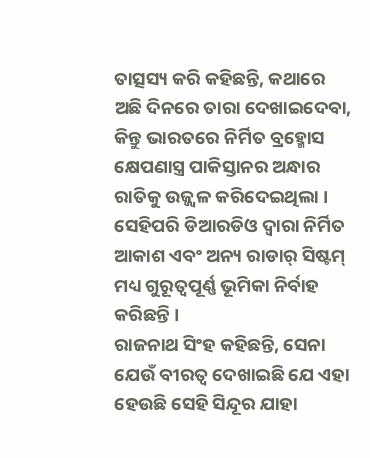ତାତ୍ସସ୍ୟ କରି କହିଛନ୍ତି, କଥାରେ ଅଛି ଦିନରେ ତାରା ଦେଖାଇଦେବା, କିନ୍ତୁ ଭାରତରେ ନିର୍ମିତ ବ୍ରହ୍ମୋସ କ୍ଷେପଣାସ୍ତ୍ର ପାକିସ୍ତାନର ଅନ୍ଧାର ରାତିକୁ ଉଜ୍ଜ୍ୱଳ କରିଦେଇଥିଲା । ସେହିପରି ଡିଆରଡିଓ ଦ୍ୱାରା ନିର୍ମିତ ଆକାଶ ଏବଂ ଅନ୍ୟ ରାଡାର୍ ସିଷ୍ଟମ୍ ମଧ୍ୟ ଗୁରୂତ୍ୱପୂର୍ଣ୍ଣ ଭୂମିକା ନିର୍ବାହ କରିଛନ୍ତି ।
ରାଜନାଥ ସିଂହ କହିଛନ୍ତି, ସେନା ଯେଉଁ ବୀରତ୍ୱ ଦେଖାଇଛି ଯେ ଏହା ହେଉଛି ସେହି ସିନ୍ଦୂର ଯାହା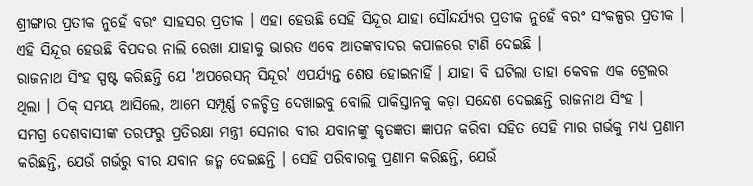ଶ୍ରୀଙ୍ଗାର ପ୍ରତୀକ ନୁହେଁ ବରଂ ସାହସର ପ୍ରତୀକ । ଏହା ହେଉଛି ସେହି ସିନ୍ଦୂର ଯାହା ସୌନ୍ଦର୍ଯ୍ୟର ପ୍ରତୀକ ନୁହେଁ ବରଂ ସଂକଳ୍ପର ପ୍ରତୀକ । ଏହି ସିନ୍ଦୂର ହେଉଛି ବିପଦର ନାଲି ରେଖା ଯାହାକୁ ଭାରତ ଏବେ ଆତଙ୍କବାଦର କପାଳରେ ଟାଣି ଦେଇଛି ।
ରାଜନାଥ ସିଂହ ସ୍ପଷ୍ଟ କରିଛନ୍ତି ଯେ 'ଅପରେସନ୍ ସିନ୍ଦୂର' ଏପର୍ଯ୍ୟନ୍ତ ଶେଷ ହୋଇନାହିଁ । ଯାହା ବି ଘଟିଲା ତାହା କେବଳ ଏକ ଟ୍ରେଲର ଥିଲା । ଠିକ୍ ସମୟ ଆସିଲେ, ଆମେ ସମ୍ପୂର୍ଣ୍ଣ ଚଳଚ୍ଚିତ୍ର ଦେଖାଇବୁ ବୋଲି ପାକିସ୍ତାନକୁ କଡ଼ା ସନ୍ଦେଶ ଦେଇଛନ୍ତି ରାଜନାଥ ସିଂହ ।
ସମଗ୍ର ଦେଶବାସୀଙ୍କ ତରଫରୁ ପ୍ରତିରକ୍ଷା ମନ୍ତ୍ରୀ ସେନାର ବୀର ଯବାନଙ୍କୁ କୃତଜ୍ଞତା ଜ୍ଞାପନ କରିବା ସହିତ ସେହି ମାର ଗର୍ଭକୁ ମଧ୍ୟ ପ୍ରଣାମ କରିଛନ୍ତି, ଯେଉଁ ଗର୍ଭରୁ ବୀର ଯବାନ ଜନ୍ମ ଦେଇଛନ୍ତି । ସେହି ପରିବାରକୁ ପ୍ରଣାମ କରିଛନ୍ତି, ଯେଉଁ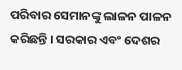ପରିବାର ସେମାନଙ୍କୁ ଲାଳନ ପାଳନ କରିଛନ୍ତି । ସରକାର ଏବଂ ଦେଶର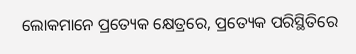ଲୋକମାନେ ପ୍ରତ୍ୟେକ କ୍ଷେତ୍ରରେ, ପ୍ରତ୍ୟେକ ପରିସ୍ଥିତିରେ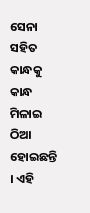ସେନା ସହିତ କାନ୍ଧକୁ କାନ୍ଧ ମିଳାଇ ଠିଆ ହୋଇଛନ୍ତି । ଏହି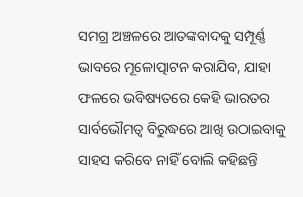ସମଗ୍ର ଅଞ୍ଚଳରେ ଆତଙ୍କବାଦକୁ ସମ୍ପୂର୍ଣ୍ଣ ଭାବରେ ମୂଳୋତ୍ପାଟନ କରାଯିବ, ଯାହା ଫଳରେ ଭବିଷ୍ୟତରେ କେହି ଭାରତର ସାର୍ବଭୌମତ୍ୱ ବିରୁଦ୍ଧରେ ଆଖି ଉଠାଇବାକୁ ସାହସ କରିବେ ନାହିଁ ବୋଲି କହିଛନ୍ତି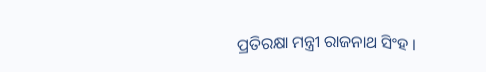ପ୍ରତିରକ୍ଷା ମନ୍ତ୍ରୀ ରାଜନାଥ ସିଂହ ।